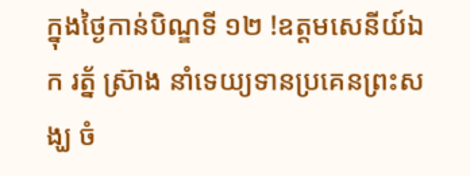ក្នុងថ្ងៃកាន់បិណ្ឌទី ១២ !ឧត្តមសេនីយ៍ឯក រត្ន័ ស៊្រាង នាំទេយ្យទានប្រគេនព្រះសង្ឃ ចំ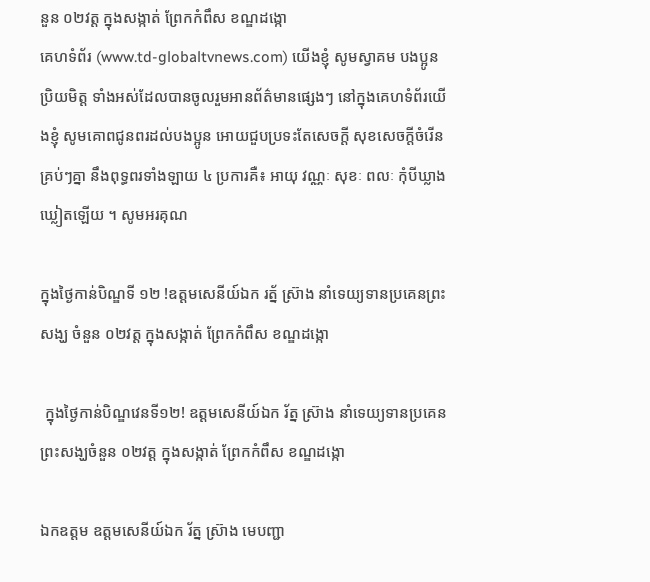នួន ០២វត្ត ក្នុងសង្កាត់ ព្រែកកំពឹស ខណ្ឌដង្កោ
គេហទំព័រ (www.td-globaltvnews.com) យើងខ្ញុំ សូមស្វាគម បងប្អូនប្រិយមិត្ត ទាំងអស់ដែលបានចូលរួមអានព័ត៌មានផ្សេងៗ នៅក្នុងគេហទំព័រយើងខ្ញុំ សូមគោពជូនពរដល់បងប្អូន អោយជួបប្រទះតែសេចក្តី សុខសេចក្តីចំរើនគ្រប់ៗគ្នា នឹងពុទ្ធពរទាំងឡាយ ៤ ប្រការគឺ៖ អាយុ វណ្ណៈ សុខៈ ពលៈ កំុបីឃ្លាងឃ្លៀតឡើយ ។ សូមអរគុណ

ក្នុងថ្ងៃកាន់បិណ្ឌទី ១២ !ឧត្តមសេនីយ៍ឯក រត្ន័ ស៊្រាង នាំទេយ្យទានប្រគេនព្រះសង្ឃ ចំនួន ០២វត្ត ក្នុងសង្កាត់ ព្រែកកំពឹស ខណ្ឌដង្កោ

 ក្នុងថ្ងៃកាន់បិណ្ឌវេនទី១២! ឧត្តមសេនីយ៍ឯក រ័ត្ន ស្រ៊ាង នាំទេយ្យទានប្រគេនព្រះសង្ឃចំនួន ០២វត្ត ក្នុងសង្កាត់ ព្រែកកំពឹស ខណ្ឌដង្កោ

ឯកឧត្តម ឧត្តមសេនីយ៍ឯក រ័ត្ន ស្រ៊ាង មេបញ្ជា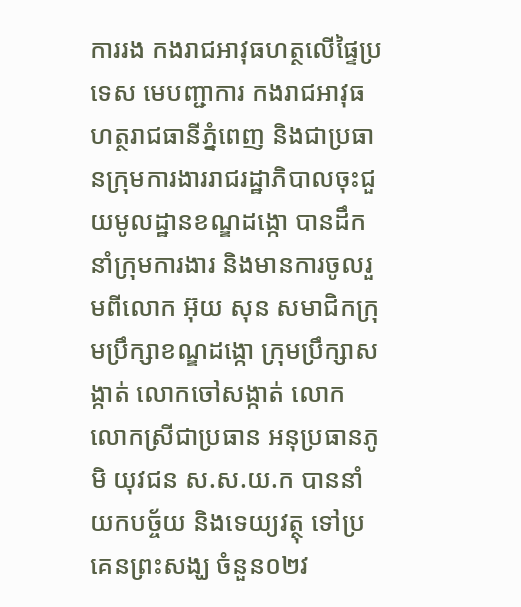ការរង កងរាជអាវុធហត្ថលើផ្ទៃប្រទេស មេបញ្ជាការ កងរាជអាវុធហត្ថរាជធានីភ្នំពេញ និងជាប្រធានក្រុមការងាររាជរដ្ឋាភិបាលចុះជួយមូលដ្ឋានខណ្ឌដង្កោ បានដឹកនាំក្រុមការងារ និងមានការចូលរួមពីលោក អ៊ុយ សុន សមាជិកក្រុមប្រឹក្សាខណ្ឌដង្កោ ក្រុមប្រឹក្សាសង្កាត់ លោកចៅសង្កាត់ លោក លោកស្រីជាប្រធាន អនុប្រធានភូមិ យុវជន ស.ស.យ.ក បាននាំយកបច្ច័យ និងទេយ្យវត្ថុ ទៅប្រគេនព្រះសង្ឃ ចំនួន០២វ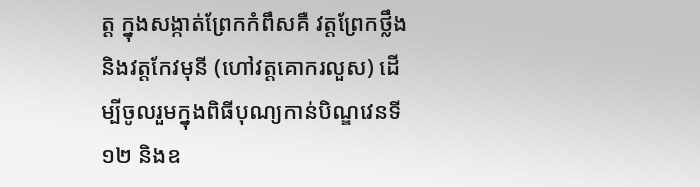ត្ត ក្នុងសង្កាត់ព្រែកកំពឹសគឺ វត្តព្រែកថ្លឹង និងវត្តកែវមុនី (ហៅវត្តគោករលួស) ដើម្បីចូលរួមក្នុងពិធីបុណ្យកាន់បិណ្ឌវេនទី១២ និងឧ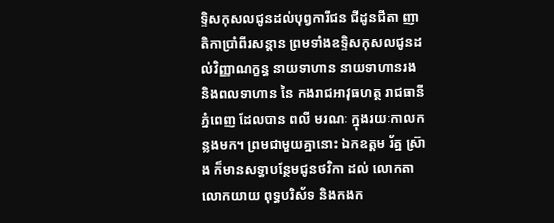ទ្ទិសកុសលជូនដល់បុព្វការីជន ជីដូនជីតា ញាតិកាប្រាំពីរសន្តាន ព្រមទាំងឧទ្ទិសកុសលជូនដល់វិញ្ញាណក្ខន្ធ នាយទាហាន នាយទាហានរង និងពលទាហាន នៃ កងរាជអាវុធហត្ថ រាជធានីភ្នំពេញ ដែលបាន ពលី មរណៈ ក្នុងរយៈកាលកន្លងមក។ ព្រមជាមួយគ្នានោះ ឯកឧត្តម រ័ត្ន ស្រ៊ាង ក៏មានសទ្ធាបន្ថែមជូនថវិកា ដល់ លោកតា លោកយាយ ពុទ្ធបរិស័ទ និងកងក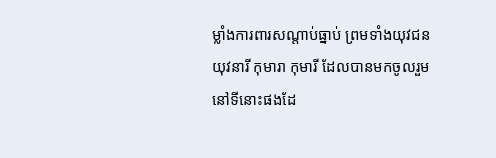ម្លាំងការពារសណ្តាប់ធ្នាប់ ព្រមទាំងយុវជន យុវនារី កុមារា កុមារី ដែលបានមកចូលរួមនៅទីនោះផងដែ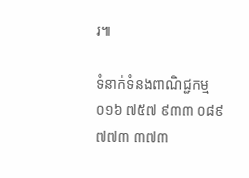រ៕

ទំនាក់ទំនងពាណិជ្ជកម្ម ០១៦ ៧៥៧ ៩៣៣ ០៨៩ ៧៧៣ ៣៧៣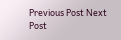Previous Post Next Post